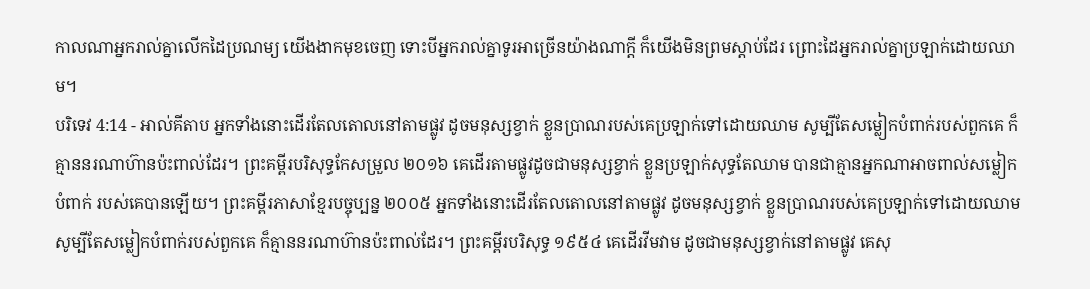កាលណាអ្នករាល់គ្នាលើកដៃប្រណម្យ យើងងាកមុខចេញ ទោះបីអ្នករាល់គ្នាទូរអាច្រើនយ៉ាងណាក្ដី ក៏យើងមិនព្រមស្ដាប់ដែរ ព្រោះដៃអ្នករាល់គ្នាប្រឡាក់ដោយឈាម។
បរិទេវ 4:14 - អាល់គីតាប អ្នកទាំងនោះដើរតែលតោលនៅតាមផ្លូវ ដូចមនុស្សខ្វាក់ ខ្លួនប្រាណរបស់គេប្រឡាក់ទៅដោយឈាម សូម្បីតែសម្លៀកបំពាក់របស់ពួកគេ ក៏គ្មាននរណាហ៊ានប៉ះពាល់ដែរ។ ព្រះគម្ពីរបរិសុទ្ធកែសម្រួល ២០១៦ គេដើរតាមផ្លូវដូចជាមនុស្សខ្វាក់ ខ្លួនប្រឡាក់សុទ្ធតែឈាម បានជាគ្មានអ្នកណាអាចពាល់សម្លៀកបំពាក់ របស់គេបានឡើយ។ ព្រះគម្ពីរភាសាខ្មែរបច្ចុប្បន្ន ២០០៥ អ្នកទាំងនោះដើរតែលតោលនៅតាមផ្លូវ ដូចមនុស្សខ្វាក់ ខ្លួនប្រាណរបស់គេប្រឡាក់ទៅដោយឈាម សូម្បីតែសម្លៀកបំពាក់របស់ពួកគេ ក៏គ្មាននរណាហ៊ានប៉ះពាល់ដែរ។ ព្រះគម្ពីរបរិសុទ្ធ ១៩៥៤ គេដើរវីមវាម ដូចជាមនុស្សខ្វាក់នៅតាមផ្លូវ គេសុ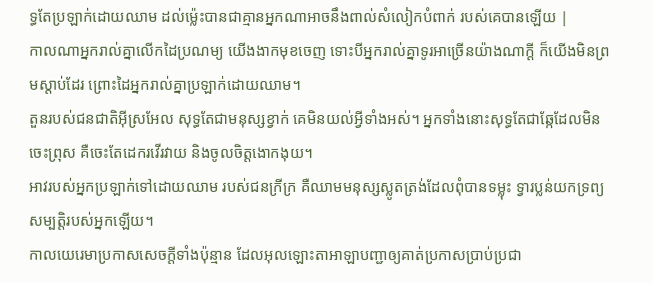ទ្ធតែប្រឡាក់ដោយឈាម ដល់ម៉្លេះបានជាគ្មានអ្នកណាអាចនឹងពាល់សំលៀកបំពាក់ របស់គេបានឡើយ |
កាលណាអ្នករាល់គ្នាលើកដៃប្រណម្យ យើងងាកមុខចេញ ទោះបីអ្នករាល់គ្នាទូរអាច្រើនយ៉ាងណាក្ដី ក៏យើងមិនព្រមស្ដាប់ដែរ ព្រោះដៃអ្នករាល់គ្នាប្រឡាក់ដោយឈាម។
តួនរបស់ជនជាតិអ៊ីស្រអែល សុទ្ធតែជាមនុស្សខ្វាក់ គេមិនយល់អ្វីទាំងអស់។ អ្នកទាំងនោះសុទ្ធតែជាឆ្កែដែលមិនចេះព្រុស គឺចេះតែដេករវើរវាយ និងចូលចិត្តងោកងុយ។
អាវរបស់អ្នកប្រឡាក់ទៅដោយឈាម របស់ជនក្រីក្រ គឺឈាមមនុស្សស្លូតត្រង់ដែលពុំបានទម្លុះ ទ្វារប្លន់យកទ្រព្យសម្បត្តិរបស់អ្នកឡើយ។
កាលយេរេមាប្រកាសសេចក្ដីទាំងប៉ុន្មាន ដែលអុលឡោះតាអាឡាបញ្ជាឲ្យគាត់ប្រកាសប្រាប់ប្រជា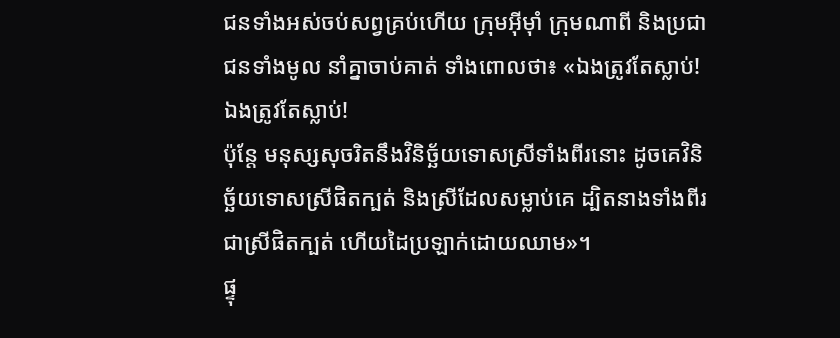ជនទាំងអស់ចប់សព្វគ្រប់ហើយ ក្រុមអ៊ីមុាំ ក្រុមណាពី និងប្រជាជនទាំងមូល នាំគ្នាចាប់គាត់ ទាំងពោលថា៖ «ឯងត្រូវតែស្លាប់! ឯងត្រូវតែស្លាប់!
ប៉ុន្តែ មនុស្សសុចរិតនឹងវិនិច្ឆ័យទោសស្រីទាំងពីរនោះ ដូចគេវិនិច្ឆ័យទោសស្រីផិតក្បត់ និងស្រីដែលសម្លាប់គេ ដ្បិតនាងទាំងពីរជាស្រីផិតក្បត់ ហើយដៃប្រឡាក់ដោយឈាម»។
ផ្ទុ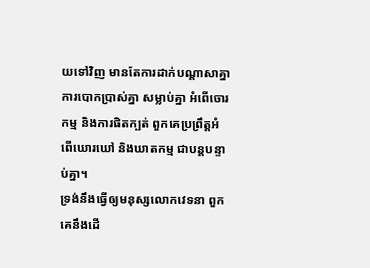យទៅវិញ មានតែការដាក់បណ្ដាសាគ្នា ការបោកប្រាស់គ្នា សម្លាប់គ្នា អំពើចោរកម្ម និងការផិតក្បត់ ពួកគេប្រព្រឹត្តអំពើឃោរឃៅ និងឃាតកម្ម ជាបន្តបន្ទាប់គ្នា។
ទ្រង់នឹងធ្វើឲ្យមនុស្សលោកវេទនា ពួកគេនឹងដើ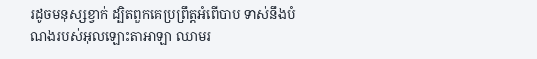រដូចមនុស្សខ្វាក់ ដ្បិតពួកគេប្រព្រឹត្តអំពើបាប ទាស់នឹងបំណងរបស់អុលឡោះតាអាឡា ឈាមរ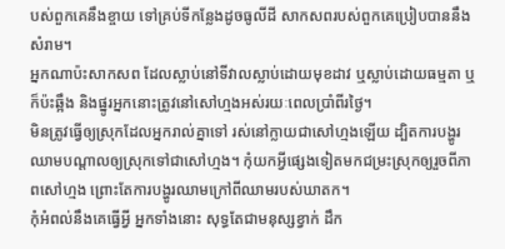បស់ពួកគេនឹងខ្ចាយ ទៅគ្រប់ទីកន្លែងដូចធូលីដី សាកសពរបស់ពួកគេប្រៀបបាននឹងសំរាម។
អ្នកណាប៉ះសាកសព ដែលស្លាប់នៅទីវាលស្លាប់ដោយមុខដាវ ឬស្លាប់ដោយធម្មតា ឬក៏ប៉ះឆ្អឹង និងផ្នូរអ្នកនោះត្រូវនៅសៅហ្មងអស់រយៈពេលប្រាំពីរថ្ងៃ។
មិនត្រូវធ្វើឲ្យស្រុកដែលអ្នករាល់គ្នាទៅ រស់នៅក្លាយជាសៅហ្មងឡើយ ដ្បិតការបង្ហូរឈាមបណ្តាលឲ្យស្រុកទៅជាសៅហ្មង។ កុំយកអ្វីផ្សេងទៀតមកជម្រះស្រុកឲ្យរួចពីភាពសៅហ្មង ព្រោះតែការបង្ហូរឈាមក្រៅពីឈាមរបស់ឃាតក។
កុំអំពល់នឹងគេធ្វើអ្វី អ្នកទាំងនោះ សុទ្ធតែជាមនុស្សខ្វាក់ ដឹក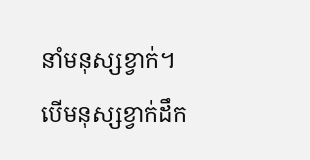នាំមនុស្សខ្វាក់។ បើមនុស្សខ្វាក់ដឹក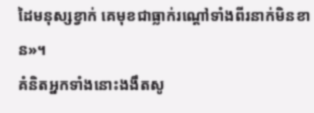ដៃមនុស្សខ្វាក់ គេមុខជាធ្លាក់រណ្ដៅទាំងពីរនាក់មិនខាន»។
គំនិតអ្នកទាំងនោះងងឹតសូ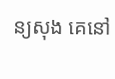ន្យសុង គេនៅ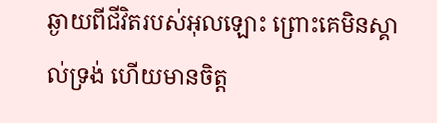ឆ្ងាយពីជីវិតរបស់អុលឡោះ ព្រោះគេមិនស្គាល់ទ្រង់ ហើយមានចិត្ដ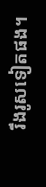រឹងរូសទៀតផង។